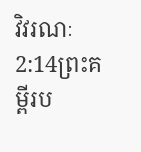វិវរណៈ 2:14ព្រះគម្ពីរប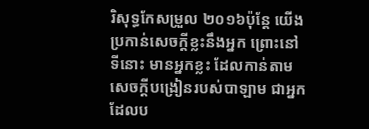រិសុទ្ធកែសម្រួល ២០១៦ប៉ុន្តែ យើងប្រកាន់សេចក្ដីខ្លះនឹងអ្នក ព្រោះនៅទីនោះ មានអ្នកខ្លះ ដែលកាន់តាមសេចក្ដីបង្រៀនរបស់បាឡាម ជាអ្នកដែលប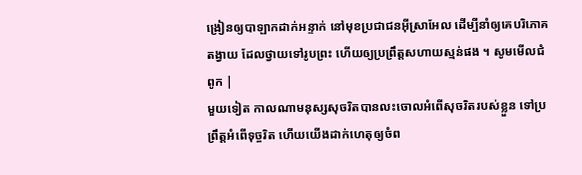ង្រៀនឲ្យបាឡាកដាក់អន្ទាក់ នៅមុខប្រជាជនអ៊ីស្រាអែល ដើម្បីនាំឲ្យគេបរិភោគតង្វាយ ដែលថ្វាយទៅរូបព្រះ ហើយឲ្យប្រព្រឹត្តសហាយស្មន់ផង ។ សូមមើលជំពូក |
មួយទៀត កាលណាមនុស្សសុចរិតបានលះចោលអំពើសុចរិតរបស់ខ្លួន ទៅប្រព្រឹត្តអំពើទុច្ចរិត ហើយយើងដាក់ហេតុឲ្យចំព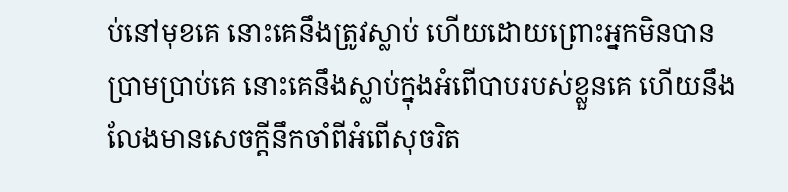ប់នៅមុខគេ នោះគេនឹងត្រូវស្លាប់ ហើយដោយព្រោះអ្នកមិនបានប្រាមប្រាប់គេ នោះគេនឹងស្លាប់ក្នុងអំពើបាបរបស់ខ្លួនគេ ហើយនឹងលែងមានសេចក្ដីនឹកចាំពីអំពើសុចរិត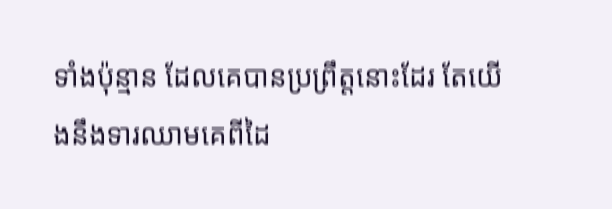ទាំងប៉ុន្មាន ដែលគេបានប្រព្រឹត្តនោះដែរ តែយើងនឹងទារឈាមគេពីដៃ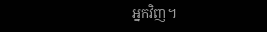អ្នកវិញ។